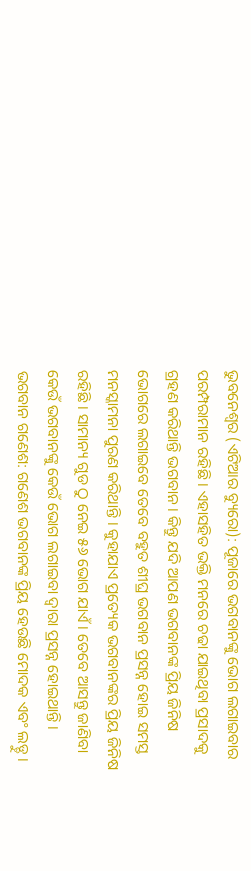ଭୁବନେଶ୍ୱର (ଏଟିଆର ବ୍ୟୁରୋ): ପୂଜାରେ ଭଗବାନଙ୍କୁ ଭୋଗ ଲଗାଇବାର ପରମ୍ପରାମାନ ରହିଛି । ଏହାସହିତ ଭକ୍ତି ମନରେ ଚଢା ଯାଇଥିବା ପ୍ରସାଦକୁ ଗ୍ରହଣ କରିଥାନ୍ତି ଭଗବାନ । କିନ୍ତୁ ଯଦି ଆପଣ ଭଗବାନଙ୍କ ପ୍ରିୟ ଜିନିଷ ଭୋଗରେ ଲଗାଇବେ ତେବେ ବହୁତ ଶୀଘ୍ର ଭଗବାନ ପ୍ରସନ୍ନ ହୋଇ ସମସ୍ତ ମନସ୍କାମନା ପୁରଣ କରିଥାନ୍ତି । କୁହାଯାଏ ପ୍ରତ୍ୟେକ ଭଗବାନଙ୍କର ପ୍ରିୟ ଜିନିଷ ରହିଛି । ସାମାନ୍ୟ ଗୁଡ ଠୁ ନେଇ ୫୬ ଭୋଗ ଯାଏଁ । ତେବେ ଆସନ୍ତୁ ଜାଣିବା କେଉଁ ଭଗବାନଙ୍କୁ କେଉଁ ଭୋଗ ଲଗାଇବା ଦ୍ୱାରା ପ୍ରସନ୍ନ ହୋଇଥାନ୍ତି ।
ଭଗବାନ ଗଣେଶ: ଗଣେଶ ଭଗବାନଙ୍କ ପ୍ରିୟ ହେଉଛି ମୋଦକ ଏବଂ ଲଡ୍ଡୁ ।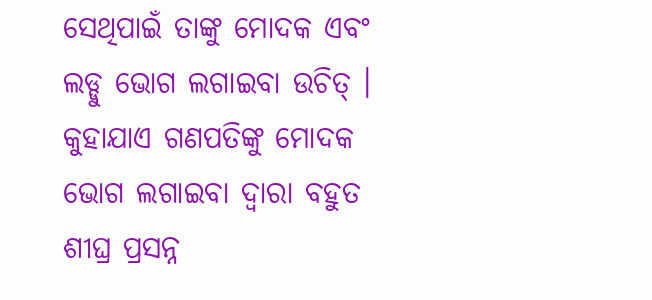ସେଥିପାଇଁ ତାଙ୍କୁ ମୋଦକ ଏବଂ ଲଡ୍ଡୁ ଭୋଗ ଲଗାଇବା ଉଚିତ୍ । କୁହାଯାଏ ଗଣପତିଙ୍କୁ ମୋଦକ ଭୋଗ ଲଗାଇବା ଦ୍ୱାରା ବହୁତ ଶୀଘ୍ର ପ୍ରସନ୍ନ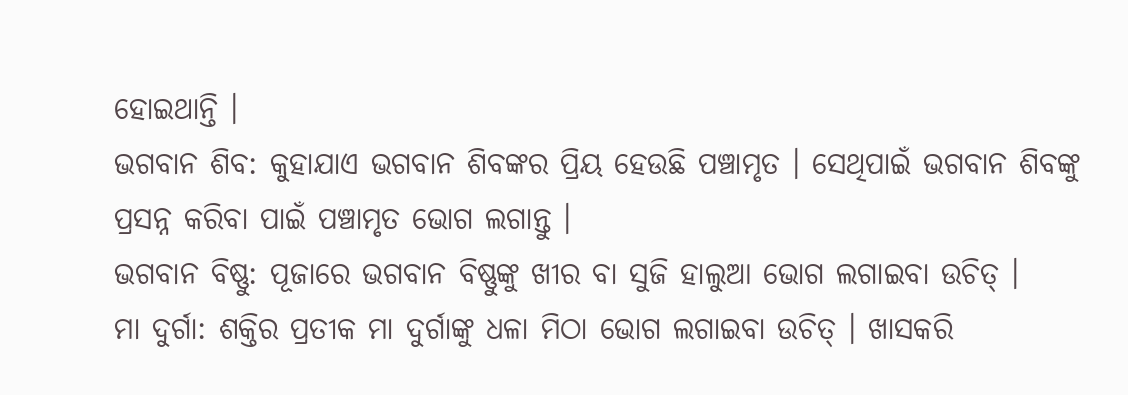ହୋଇଥାନ୍ତି ।
ଭଗବାନ ଶିବ: କୁହାଯାଏ ଭଗବାନ ଶିବଙ୍କର ପ୍ରିୟ ହେଉଛି ପଞ୍ଚାମୃତ । ସେଥିପାଇଁ ଭଗବାନ ଶିବଙ୍କୁ ପ୍ରସନ୍ନ କରିବା ପାଇଁ ପଞ୍ଚାମୃତ ଭୋଗ ଲଗାନ୍ତୁ ।
ଭଗବାନ ବିଷ୍ଣୁ: ପୂଜାରେ ଭଗବାନ ବିଷ୍ଣୁଙ୍କୁ ଖୀର ବା ସୁଜି ହାଲୁଆ ଭୋଗ ଲଗାଇବା ଉଚିତ୍ ।
ମା ଦୁର୍ଗା: ଶକ୍ତିର ପ୍ରତୀକ ମା ଦୁର୍ଗାଙ୍କୁ ଧଳା ମିଠା ଭୋଗ ଲଗାଇବା ଉଚିତ୍ । ଖାସକରି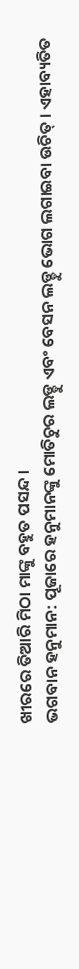ଖୀରରେ ତିଆରି ମିଠା ମାଙ୍କୁ ବହୁତ ପସନ୍ଦ ।
ଭଗବାନ ହନୁମାନ: ପୂଜାରେ ହନୁମାନଙ୍କୁ ମୋତିଚୁର ଲଡ୍ଡୁ ଏବଂ ବେସନ ଲଡ୍ଡୁ ଭୋଗ ଲଗାଇବା ଉଚିତ୍ । ଏହାବ୍ୟତିତ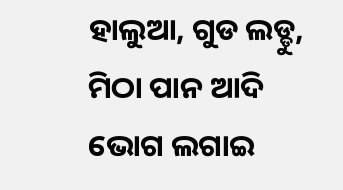ହାଲୁଆ, ଗୁଡ ଲଡ୍ଡୁ, ମିଠା ପାନ ଆଦି ଭୋଗ ଲଗାଇ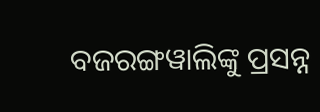ବଜରଙ୍ଗୱାଲିଙ୍କୁ ପ୍ରସନ୍ନ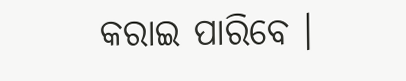କରାଇ ପାରିବେ ।